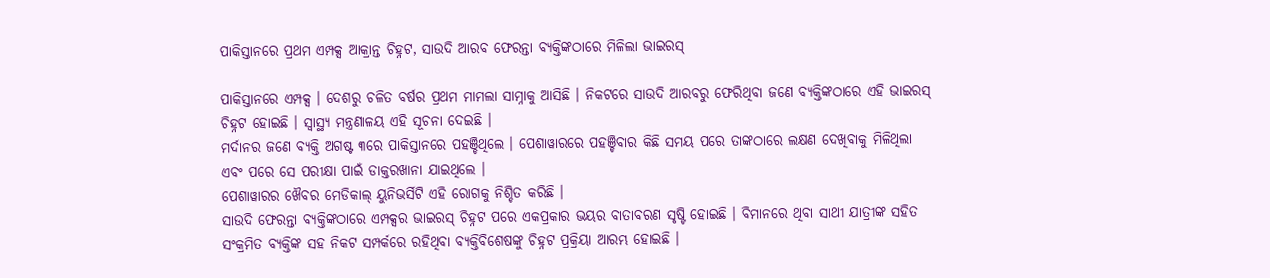ପାକିସ୍ତାନରେ ପ୍ରଥମ ଏମ୍ପକ୍ସ ଆକ୍ରାନ୍ତ ଚିହ୍ନଟ, ସାଉଦି ଆରବ ଫେରନ୍ତା ବ୍ୟକ୍ତିଙ୍କଠାରେ ମିଳିଲା ଭାଇରସ୍

ପାକିସ୍ତାନରେ ଏମ୍ପକ୍ସ । ଦେଶରୁ ଚଳିତ ବର୍ଷର ପ୍ରଥମ ମାମଲା ସାମ୍ନାକୁ ଆସିଛି । ନିକଟରେ ସାଉଦି ଆରବରୁ ଫେରିଥିବା ଜଣେ ବ୍ୟକ୍ତିଙ୍କଠାରେ ଏହି ଭାଇରସ୍ ଚିହ୍ନଟ ହୋଇଛି । ସ୍ୱାସ୍ଥ୍ୟ ମନ୍ତ୍ରଣାଳୟ ଏହି ସୂଚନା ଦେଇଛି ।
ମର୍ଦାନର ଜଣେ ବ୍ୟକ୍ତି ଅଗଷ୍ଟ ୩ରେ ପାକିସ୍ତାନରେ ପହଞ୍ଚିଥିଲେ । ପେଶାୱାରରେ ପହଞ୍ଚିବାର କିଛି ସମୟ ପରେ ତାଙ୍କଠାରେ ଲକ୍ଷଣ ଦେଖିବାକୁ ମିଳିଥିଲା ଏବଂ ପରେ ସେ ପରୀକ୍ଷା ପାଇଁ ଡାକ୍ତରଖାନା ଯାଇଥିଲେ ।
ପେଶାୱାରର ଖୈବର ମେଡିକାଲ୍ ୟୁନିଭର୍ସିଟି ଏହି ରୋଗକୁ ନିଶ୍ଚିତ କରିଛି ।
ସାଉଦି ଫେରନ୍ତା ବ୍ୟକ୍ତିଙ୍କଠାରେ ଏମ୍ପକ୍ସର ଭାଇରସ୍ ଚିହ୍ନଟ ପରେ ଏକପ୍ରକାର ଭୟର ବାତାବରଣ ସୃଷ୍ଟି ହୋଇଛି । ବିମାନରେ ଥିବା ସାଥୀ ଯାତ୍ରୀଙ୍କ ସହିତ ସଂକ୍ରମିତ ବ୍ୟକ୍ତିଙ୍କ ସହ ନିକଟ ସମ୍ପର୍କରେ ରହିଥିବା ବ୍ୟକ୍ତିବିଶେଷଙ୍କୁ ଚିହ୍ନଟ ପ୍ରକ୍ରିୟା ଆରମ୍ଭ ହୋଇଛି ।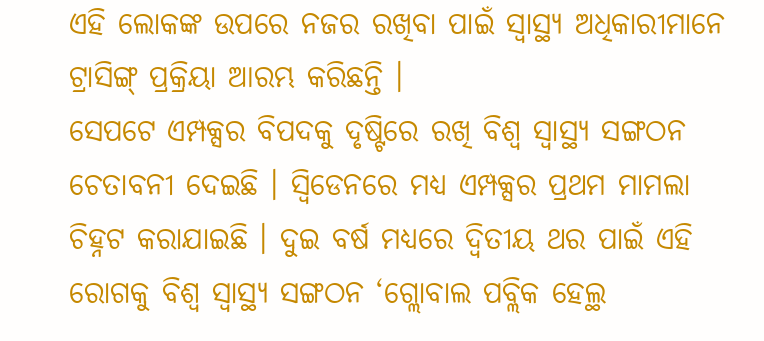ଏହି ଲୋକଙ୍କ ଉପରେ ନଜର ରଖିବା ପାଇଁ ସ୍ୱାସ୍ଥ୍ୟ ଅଧିକାରୀମାନେ ଟ୍ରାସିଙ୍ଗ୍ ପ୍ରକ୍ରିୟା ଆରମ୍ଭ କରିଛନ୍ତି ।
ସେପଟେ ଏମ୍ପକ୍ସର ବିପଦକୁ ଦୃଷ୍ଟିରେ ରଖି ବିଶ୍ୱ ସ୍ୱାସ୍ଥ୍ୟ ସଙ୍ଗଠନ ଚେତାବନୀ ଦେଇଛି । ସ୍ୱିଡେନରେ ମଧ୍ୟ ଏମ୍ପକ୍ସର ପ୍ରଥମ ମାମଲା ଚିହ୍ନଟ କରାଯାଇଛି । ଦୁଇ ବର୍ଷ ମଧ୍ୟରେ ଦ୍ୱିତୀୟ ଥର ପାଇଁ ଏହି ରୋଗକୁ ବିଶ୍ୱ ସ୍ୱାସ୍ଥ୍ୟ ସଙ୍ଗଠନ ‘ଗ୍ଲୋବାଲ ପବ୍ଲିକ ହେଲ୍ଥ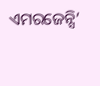ଏମରଜେନ୍ସି’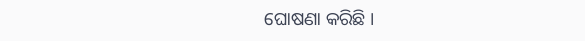ଘୋଷଣା କରିଛି ।